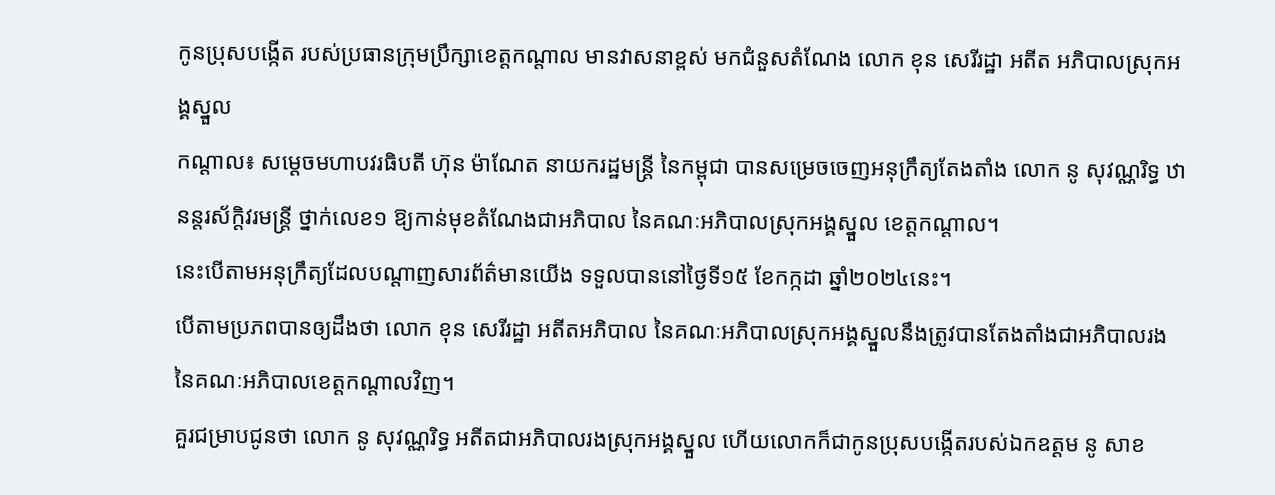កូនប្រុសបង្កើត របស់ប្រធានក្រុមប្រឹក្សាខេត្តកណ្ដាល មានវាសនាខ្ពស់ មកជំនួសតំណែង លោក ខុន សេរីរដ្ឋា អតីត អភិបាលស្រុកអង្គស្នួល
កណ្ដាល៖ សម្ដេចមហាបវរធិបតី ហ៊ុន ម៉ាណែត នាយករដ្ឋមន្ត្រី នៃកម្ពុជា បានសម្រេចចេញអនុក្រឹត្យតែងតាំង លោក នូ សុវណ្ណរិទ្ធ ឋានន្តរស័ក្តិវរមន្រ្តី ថ្នាក់លេខ១ ឱ្យកាន់មុខតំណែងជាអភិបាល នៃគណៈអភិបាលស្រុកអង្គស្នួល ខេត្តកណ្តាល។
នេះបើតាមអនុក្រឹត្យដែលបណ្ដាញសារព័ត៌មានយើង ទទួលបាននៅថ្ងៃទី១៥ ខែកក្កដា ឆ្នាំ២០២៤នេះ។
បើតាមប្រភពបានឲ្យដឹងថា លោក ខុន សេរីរដ្ឋា អតីតអភិបាល នៃគណៈអភិបាលស្រុកអង្គស្នួលនឹងត្រូវបានតែងតាំងជាអភិបាលរង នៃគណៈអភិបាលខេត្តកណ្ដាលវិញ។
គួរជម្រាបជូនថា លោក នូ សុវណ្ណរិទ្ធ អតីតជាអភិបាលរងស្រុកអង្គស្នួល ហើយលោកក៏ជាកូនប្រុសបង្កើតរបស់ឯកឧត្ដម នូ សាខ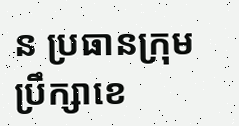ន ប្រធានក្រុមប្រឹក្សាខេ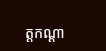ត្តកណ្ដា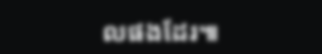លផងដែរ៕